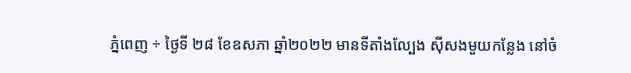ភ្នំពេញ ÷ ថ្ងៃទី ២៨ ខែឧសភា ឆ្នាំ២០២២ មានទីតាំងល្បែង សុីសងមួយកន្លែង នៅចំ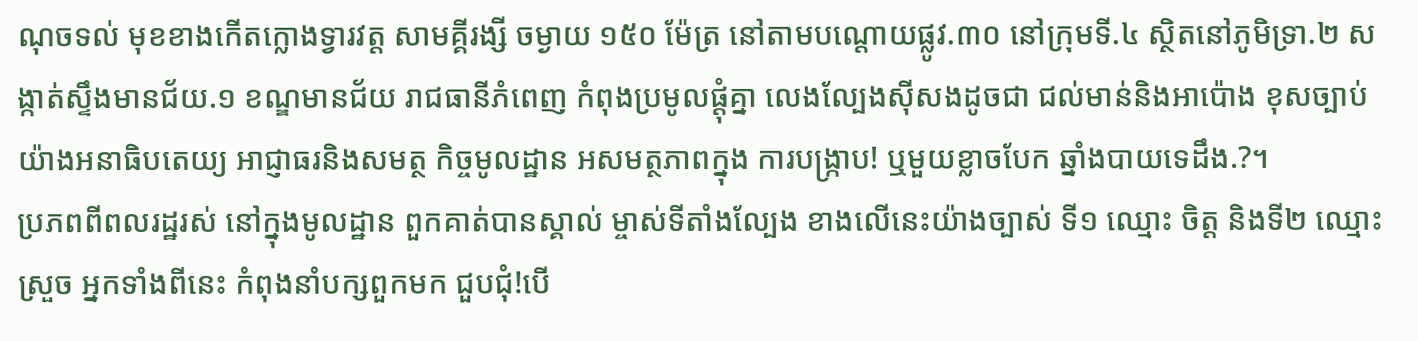ណុចទល់ មុខខាងកើតក្លោងទ្វារវត្ត សាមគ្គីរង្សី ចម្ងាយ ១៥០ ម៉ែត្រ នៅតាមបណ្ដោយផ្លូវ.៣០ នៅក្រុមទី.៤ ស្ថិតនៅភូមិទ្រា.២ សង្កាត់ស្ទឹងមានជ័យ.១ ខណ្ឌមានជ័យ រាជធានីភំពេញ កំពុងប្រមូលផ្ដុំគ្នា លេងល្បែងស៊ីសងដូចជា ជល់មាន់និងអាប៉ោង ខុសច្បាប់យ៉ាងអនាធិបតេយ្យ អាជ្ញាធរនិងសមត្ថ កិច្ចមូលដ្ឋាន អសមត្ថភាពក្នុង ការបង្ក្រាប! ឬមួយខ្លាចបែក ឆ្នាំងបាយទេដឹង.?។
ប្រភពពីពលរដ្ឋរស់ នៅក្នុងមូលដ្ឋាន ពួកគាត់បានស្គាល់ ម្ចាស់ទីតាំងល្បែង ខាងលើនេះយ៉ាងច្បាស់ ទី១ ឈ្មោះ ចិត្ត និងទី២ ឈ្មោះ ស្រួច អ្នកទាំងពីនេះ កំពុងនាំបក្សពួកមក ជួបជុំ!បើ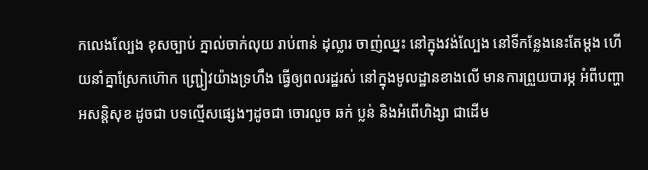កលេងល្បែង ខុសច្បាប់ ភ្នាល់ចាក់លុយ រាប់ពាន់ ដុល្លារ ចាញ់ឈ្នះ នៅក្នុងវង់ល្បែង នៅទីកន្លែងនេះតែម្តង ហើយនាំគ្នាស្រែកហ៊ោក ញ្ជ្រៀវយ៉ាងទ្រហឹង ធ្វើឲ្យពលរដ្ឋរស់ នៅក្នុងមូលដ្ឋានខាងលើ មានការព្រួយបារម្ភ អំពីបញ្ហាអសន្តិសុខ ដូចជា បទល្មើសផ្សេងៗដូចជា ចោរលួច ឆក់ ប្លន់ និងអំពើហិង្សា ជាដើម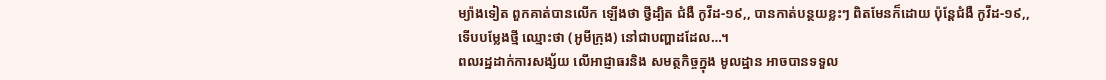ម្យ៉ាងទៀត ពួកគាត់បានលើក ឡើងថា ថ្វីដ្បិត ជំងឺ កូវីដ-១៩,, បានកាត់បន្ថយខ្លះៗ ពិតមែនក៏ដោយ ប៉ុន្តែជំងឺ កូវីដ-១៩,, ទើបបម្លែងថ្មី ឈ្មោះថា (អូមីក្រុង) នៅជាបញ្ហាដដែល…។
ពលរដ្ឋដាក់ការសង្ស័យ លើអាជ្ញាធរនិង សមត្ថកិច្ចក្នុង មូលដ្ឋាន អាចបានទទួល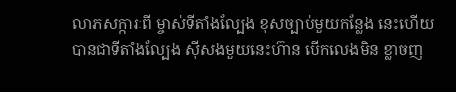លាភសក្ការៈពី ម្ចាស់ទីតាំងល្បែង ខុសច្បាប់មួយកន្លែង នេះហើយ បានជាទីតាំងល្បែង សុីសងមួយនេះហ៊ាន បើកលេងមិន ខ្លាចញ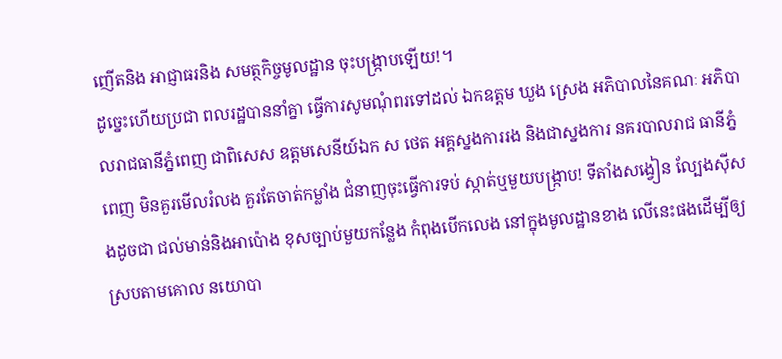ញើតនិង អាជ្ញាធរនិង សមត្ថកិច្ចមូលដ្ឋាន ចុះបង្ក្រាបឡើយ!។
ដូច្នេះហើយប្រជា ពលរដ្ឋបាននាំគ្នា ធ្វើការសូមណុំពរទៅដល់ ឯកឧត្តម ឃួង ស្រេង អភិបាលនៃគណៈ អភិបាលរាជធានីភ្នំពេញ ជាពិសេស ឧត្តមសេនីយ៍ឯក ស ថេត អគ្គស្នងការរង និងជាស្នងការ នគរបាលរាជ ធានីភ្នំពេញ មិនគួរមើលរំលង គួរតែចាត់កម្លាំង ជំនាញចុះធ្វើការទប់ ស្កាត់ឬមួយបង្ក្រាប! ទីតាំងសង្វៀន ល្បែងសុីសងដូចជា ជល់មាន់និងអាប៉ោង ខុសច្បាប់មួយកន្លែង កំពុងបើកលេង នៅក្នុងមូលដ្ឋានខាង លើនេះផងដើម្បីឲ្យ ស្របតាមគោល នយោបា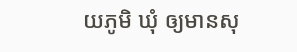យភូមិ ឃុំ ឲ្យមានសុ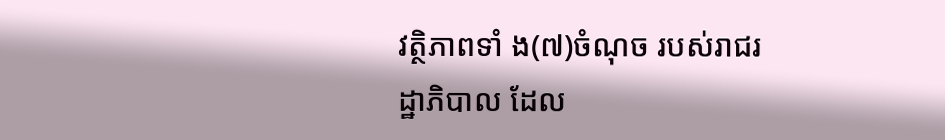វត្ថិភាពទាំ ង(៧)ចំណុច របស់រាជរដ្ឋាភិបាល ដែល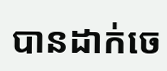បានដាក់ចេ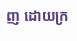ញ ដោយក្រ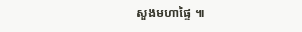សួងមហាផ្ទៃ ៕